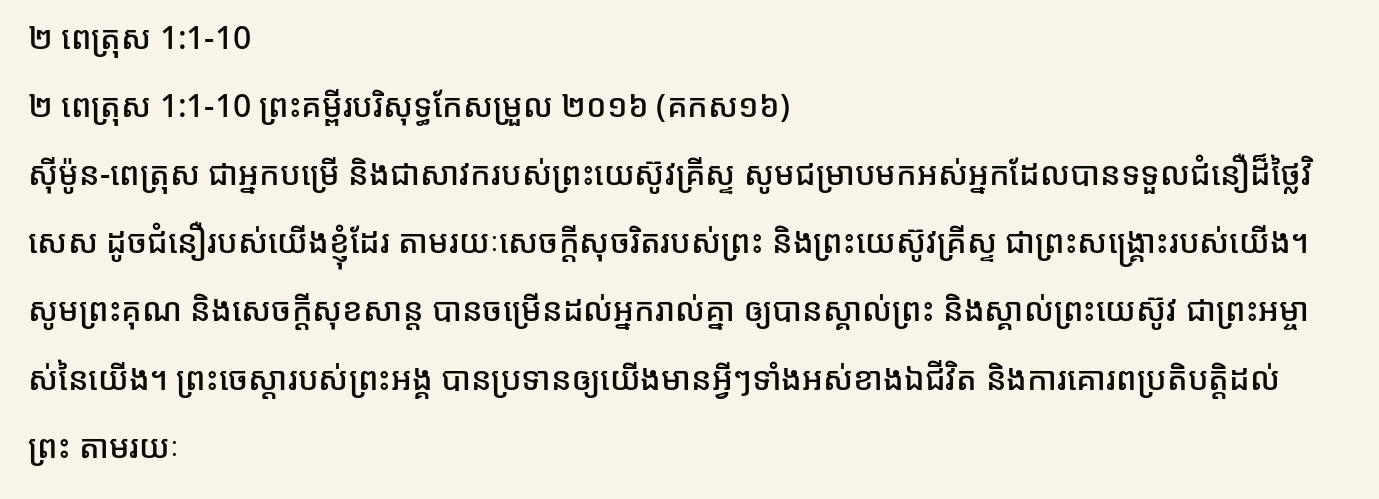២ ពេត្រុស 1:1-10
២ ពេត្រុស 1:1-10 ព្រះគម្ពីរបរិសុទ្ធកែសម្រួល ២០១៦ (គកស១៦)
ស៊ីម៉ូន-ពេត្រុស ជាអ្នកបម្រើ និងជាសាវករបស់ព្រះយេស៊ូវគ្រីស្ទ សូមជម្រាបមកអស់អ្នកដែលបានទទួលជំនឿដ៏ថ្លៃវិសេស ដូចជំនឿរបស់យើងខ្ញុំដែរ តាមរយៈសេចក្ដីសុចរិតរបស់ព្រះ និងព្រះយេស៊ូវគ្រីស្ទ ជាព្រះសង្គ្រោះរបស់យើង។ សូមព្រះគុណ និងសេចក្ដីសុខសាន្ត បានចម្រើនដល់អ្នករាល់គ្នា ឲ្យបានស្គាល់ព្រះ និងស្គាល់ព្រះយេស៊ូវ ជាព្រះអម្ចាស់នៃយើង។ ព្រះចេស្តារបស់ព្រះអង្គ បានប្រទានឲ្យយើងមានអ្វីៗទាំងអស់ខាងឯជីវិត និងការគោរពប្រតិបត្តិដល់ព្រះ តាមរយៈ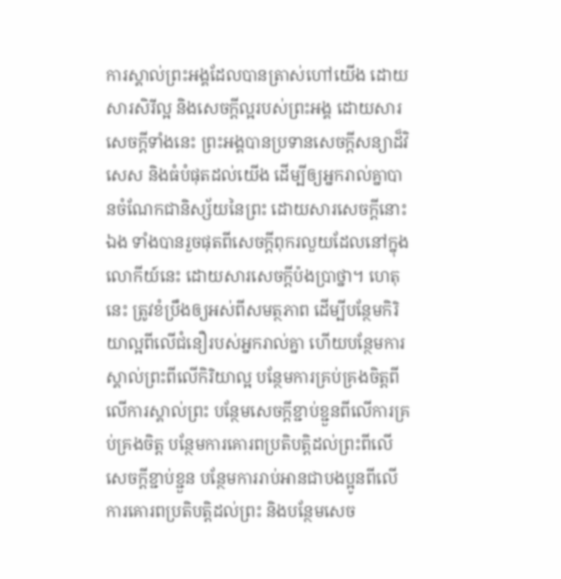ការស្គាល់ព្រះអង្គដែលបានត្រាស់ហៅយើង ដោយសារសិរីល្អ និងសេចក្ដីល្អរបស់ព្រះអង្គ ដោយសារសេចក្ដីទាំងនេះ ព្រះអង្គបានប្រទានសេចក្ដីសន្យាដ៏វិសេស និងធំបំផុតដល់យើង ដើម្បីឲ្យអ្នករាល់គ្នាបានចំណែកជានិស្ស័យនៃព្រះ ដោយសារសេចក្ដីនោះឯង ទាំងបានរួចផុតពីសេចក្ដីពុករលួយដែលនៅក្នុងលោកីយ៍នេះ ដោយសារសេចក្តីប៉ងប្រាថ្នា។ ហេតុនេះ ត្រូវខំប្រឹងឲ្យអស់ពីសមត្ថភាព ដើម្បីបន្ថែមកិរិយាល្អពីលើជំនឿរបស់អ្នករាល់គ្នា ហើយបន្ថែមការស្គាល់ព្រះពីលើកិរិយាល្អ បន្ថែមការគ្រប់គ្រងចិត្តពីលើការស្គាល់ព្រះ បន្ថែមសេចក្ដីខ្ជាប់ខ្ជួនពីលើការគ្រប់គ្រងចិត្ត បន្ថែមការគោរពប្រតិបត្តិដល់ព្រះពីលើសេចក្ដីខ្ជាប់ខ្ជួន បន្ថែមការរាប់អានជាបងប្អូនពីលើការគោរពប្រតិបត្តិដល់ព្រះ និងបន្ថែមសេច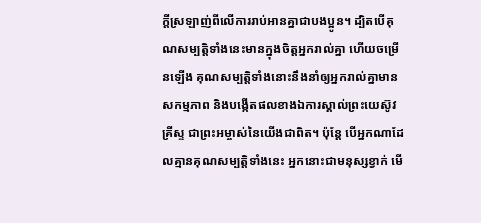ក្ដីស្រឡាញ់ពីលើការរាប់អានគ្នាជាបងប្អូន។ ដ្បិតបើគុណសម្បត្តិទាំងនេះមានក្នុងចិត្តអ្នករាល់គ្នា ហើយចម្រើនឡើង គុណសម្បត្តិទាំងនោះនឹងនាំឲ្យអ្នករាល់គ្នាមានសកម្មភាព និងបង្កើតផលខាងឯការស្គាល់ព្រះយេស៊ូវគ្រីស្ទ ជាព្រះអម្ចាស់នៃយើងជាពិត។ ប៉ុន្ដែ បើអ្នកណាដែលគ្មានគុណសម្បត្តិទាំងនេះ អ្នកនោះជាមនុស្សខ្វាក់ មើ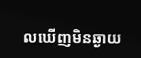លឃើញមិនឆ្ងាយ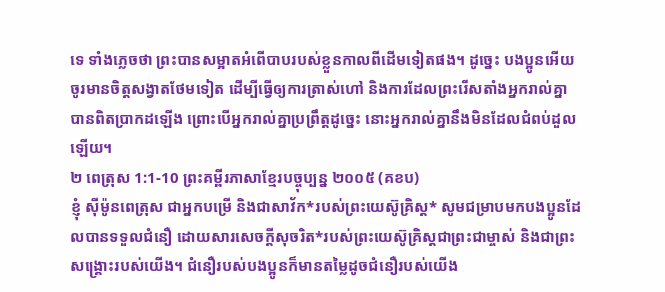ទេ ទាំងភ្លេចថា ព្រះបានសម្អាតអំពើបាបរបស់ខ្លួនកាលពីដើមទៀតផង។ ដូច្នេះ បងប្អូនអើយ ចូរមានចិត្តសង្វាតថែមទៀត ដើម្បីធ្វើឲ្យការត្រាស់ហៅ និងការដែលព្រះរើសតាំងអ្នករាល់គ្នាបានពិតប្រាកដឡើង ព្រោះបើអ្នករាល់គ្នាប្រព្រឹត្តដូច្នេះ នោះអ្នករាល់គ្នានឹងមិនដែលជំពប់ដួលឡើយ។
២ ពេត្រុស 1:1-10 ព្រះគម្ពីរភាសាខ្មែរបច្ចុប្បន្ន ២០០៥ (គខប)
ខ្ញុំ ស៊ីម៉ូនពេត្រុស ជាអ្នកបម្រើ និងជាសាវ័ក*របស់ព្រះយេស៊ូគ្រិស្ត* សូមជម្រាបមកបងប្អូនដែលបានទទួលជំនឿ ដោយសារសេចក្ដីសុចរិត*របស់ព្រះយេស៊ូគ្រិស្តជាព្រះជាម្ចាស់ និងជាព្រះសង្គ្រោះរបស់យើង។ ជំនឿរបស់បងប្អូនក៏មានតម្លៃដូចជំនឿរបស់យើង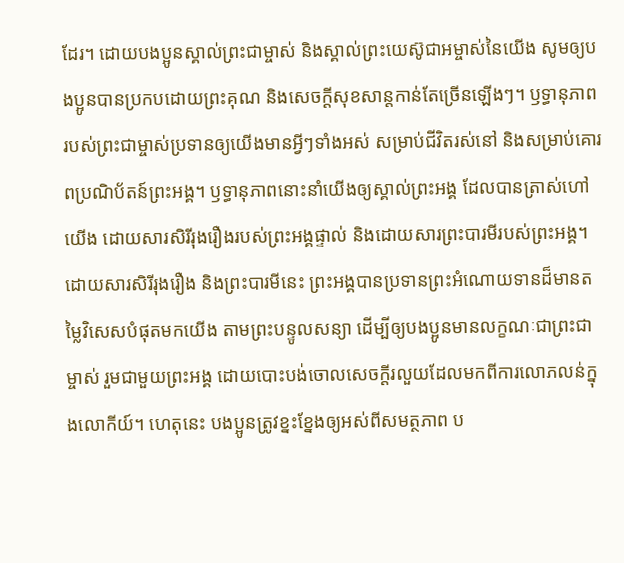ដែរ។ ដោយបងប្អូនស្គាល់ព្រះជាម្ចាស់ និងស្គាល់ព្រះយេស៊ូជាអម្ចាស់នៃយើង សូមឲ្យបងប្អូនបានប្រកបដោយព្រះគុណ និងសេចក្ដីសុខសាន្តកាន់តែច្រើនឡើងៗ។ ឫទ្ធានុភាពរបស់ព្រះជាម្ចាស់ប្រទានឲ្យយើងមានអ្វីៗទាំងអស់ សម្រាប់ជីវិតរស់នៅ និងសម្រាប់គោរពប្រណិប័តន៍ព្រះអង្គ។ ឫទ្ធានុភាពនោះនាំយើងឲ្យស្គាល់ព្រះអង្គ ដែលបានត្រាស់ហៅយើង ដោយសារសិរីរុងរឿងរបស់ព្រះអង្គផ្ទាល់ និងដោយសារព្រះបារមីរបស់ព្រះអង្គ។ ដោយសារសិរីរុងរឿង និងព្រះបារមីនេះ ព្រះអង្គបានប្រទានព្រះអំណោយទានដ៏មានតម្លៃវិសេសបំផុតមកយើង តាមព្រះបន្ទូលសន្យា ដើម្បីឲ្យបងប្អូនមានលក្ខណៈជាព្រះជាម្ចាស់ រួមជាមួយព្រះអង្គ ដោយបោះបង់ចោលសេចក្ដីរលួយដែលមកពីការលោភលន់ក្នុងលោកីយ៍។ ហេតុនេះ បងប្អូនត្រូវខ្នះខ្នែងឲ្យអស់ពីសមត្ថភាព ប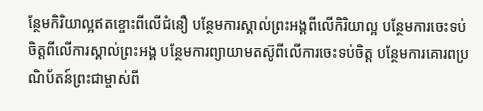ន្ថែមកិរិយាល្អឥតខ្ចោះពីលើជំនឿ បន្ថែមការស្គាល់ព្រះអង្គពីលើកិរិយាល្អ បន្ថែមការចេះទប់ចិត្តពីលើការស្គាល់ព្រះអង្គ បន្ថែមការព្យាយាមតស៊ូពីលើការចេះទប់ចិត្ត បន្ថែមការគោរពប្រណិប័តន៍ព្រះជាម្ចាស់ពី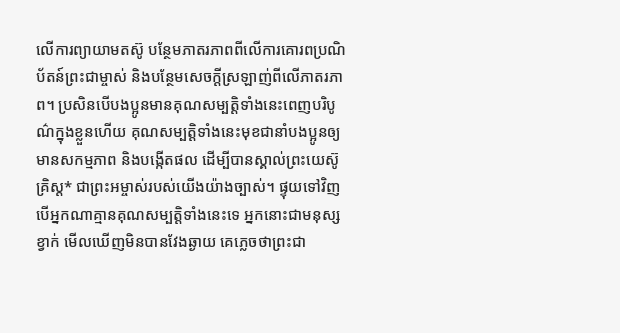លើការព្យាយាមតស៊ូ បន្ថែមភាតរភាពពីលើការគោរពប្រណិប័តន៍ព្រះជាម្ចាស់ និងបន្ថែមសេចក្ដីស្រឡាញ់ពីលើភាតរភាព។ ប្រសិនបើបងប្អូនមានគុណសម្បត្តិទាំងនេះពេញបរិបូណ៌ក្នុងខ្លួនហើយ គុណសម្បត្តិទាំងនេះមុខជានាំបងប្អូនឲ្យមានសកម្មភាព និងបង្កើតផល ដើម្បីបានស្គាល់ព្រះយេស៊ូគ្រិស្ត* ជាព្រះអម្ចាស់របស់យើងយ៉ាងច្បាស់។ ផ្ទុយទៅវិញ បើអ្នកណាគ្មានគុណសម្បត្តិទាំងនេះទេ អ្នកនោះជាមនុស្សខ្វាក់ មើលឃើញមិនបានវែងឆ្ងាយ គេភ្លេចថាព្រះជា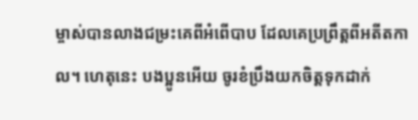ម្ចាស់បានលាងជម្រះគេពីអំពើបាប ដែលគេប្រព្រឹត្តពីអតីតកាល។ ហេតុនេះ បងប្អូនអើយ ចូរខំប្រឹងយកចិត្តទុកដាក់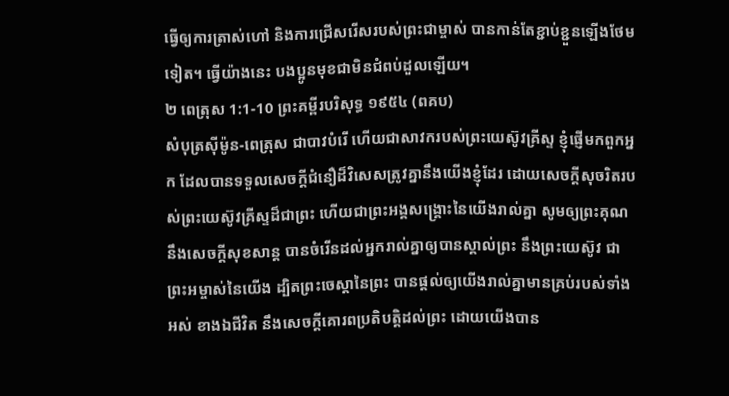ធ្វើឲ្យការត្រាស់ហៅ និងការជ្រើសរើសរបស់ព្រះជាម្ចាស់ បានកាន់តែខ្ជាប់ខ្ជួនឡើងថែមទៀត។ ធ្វើយ៉ាងនេះ បងប្អូនមុខជាមិនជំពប់ដួលឡើយ។
២ ពេត្រុស 1:1-10 ព្រះគម្ពីរបរិសុទ្ធ ១៩៥៤ (ពគប)
សំបុត្រស៊ីម៉ូន-ពេត្រុស ជាបាវបំរើ ហើយជាសាវករបស់ព្រះយេស៊ូវគ្រីស្ទ ខ្ញុំផ្ញើមកពួកអ្នក ដែលបានទទួលសេចក្ដីជំនឿដ៏វិសេសត្រូវគ្នានឹងយើងខ្ញុំដែរ ដោយសេចក្ដីសុចរិតរបស់ព្រះយេស៊ូវគ្រីស្ទដ៏ជាព្រះ ហើយជាព្រះអង្គសង្គ្រោះនៃយើងរាល់គ្នា សូមឲ្យព្រះគុណ នឹងសេចក្ដីសុខសាន្ត បានចំរើនដល់អ្នករាល់គ្នាឲ្យបានស្គាល់ព្រះ នឹងព្រះយេស៊ូវ ជាព្រះអម្ចាស់នៃយើង ដ្បិតព្រះចេស្តានៃព្រះ បានផ្តល់ឲ្យយើងរាល់គ្នាមានគ្រប់របស់ទាំងអស់ ខាងឯជីវិត នឹងសេចក្ដីគោរពប្រតិបត្តិដល់ព្រះ ដោយយើងបាន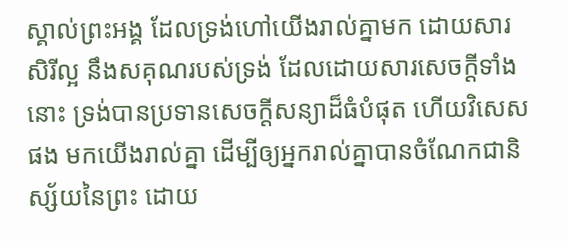ស្គាល់ព្រះអង្គ ដែលទ្រង់ហៅយើងរាល់គ្នាមក ដោយសារសិរីល្អ នឹងសគុណរបស់ទ្រង់ ដែលដោយសារសេចក្ដីទាំងនោះ ទ្រង់បានប្រទានសេចក្ដីសន្យាដ៏ធំបំផុត ហើយវិសេសផង មកយើងរាល់គ្នា ដើម្បីឲ្យអ្នករាល់គ្នាបានចំណែកជានិស្ស័យនៃព្រះ ដោយ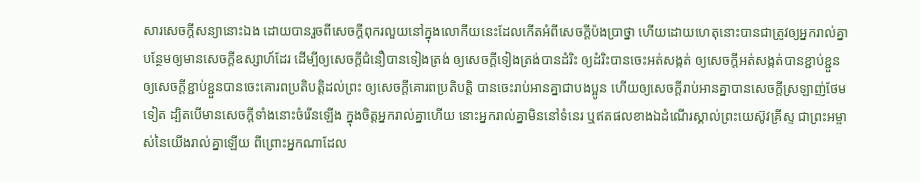សារសេចក្ដីសន្យានោះឯង ដោយបានរួចពីសេចក្ដីពុករលួយនៅក្នុងលោកីយនេះដែលកើតអំពីសេចក្ដីប៉ងប្រាថ្នា ហើយដោយហេតុនោះបានជាត្រូវឲ្យអ្នករាល់គ្នា បន្ថែមឲ្យមានសេចក្ដីឧស្សាហ៍ដែរ ដើម្បីឲ្យសេចក្ដីជំនឿបានទៀងត្រង់ ឲ្យសេចក្ដីទៀងត្រង់បានដំរិះ ឲ្យដំរិះបានចេះអត់សង្កត់ ឲ្យសេចក្ដីអត់សង្កត់បានខ្ជាប់ខ្ជួន ឲ្យសេចក្ដីខ្ជាប់ខ្ជួនបានចេះគោរពប្រតិបត្តិដល់ព្រះ ឲ្យសេចក្ដីគោរពប្រតិបត្តិ បានចេះរាប់អានគ្នាជាបងប្អូន ហើយឲ្យសេចក្ដីរាប់អានគ្នាបានសេចក្ដីស្រឡាញ់ថែមទៀត ដ្បិតបើមានសេចក្ដីទាំងនោះចំរើនឡើង ក្នុងចិត្តអ្នករាល់គ្នាហើយ នោះអ្នករាល់គ្នាមិននៅទំនេរ ឬឥតផលខាងឯដំណើរស្គាល់ព្រះយេស៊ូវគ្រីស្ទ ជាព្រះអម្ចាស់នៃយើងរាល់គ្នាឡើយ ពីព្រោះអ្នកណាដែល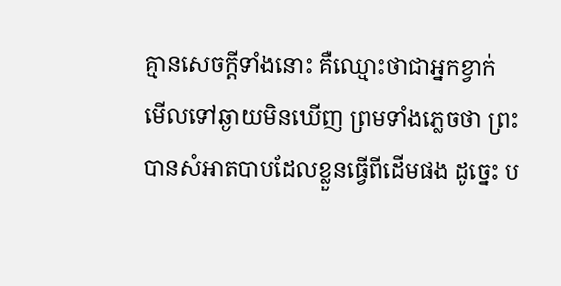គ្មានសេចក្ដីទាំងនោះ គឺឈ្មោះថាជាអ្នកខ្វាក់ មើលទៅឆ្ងាយមិនឃើញ ព្រមទាំងភ្លេចថា ព្រះបានសំអាតបាបដែលខ្លួនធ្វើពីដើមផង ដូច្នេះ ប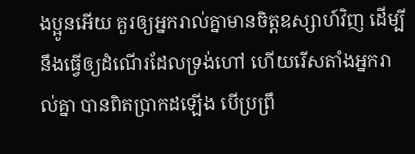ងប្អូនអើយ គួរឲ្យអ្នករាល់គ្នាមានចិត្តឧស្សាហ៍វិញ ដើម្បីនឹងធ្វើឲ្យដំណើរដែលទ្រង់ហៅ ហើយរើសតាំងអ្នករាល់គ្នា បានពិតប្រាកដឡើង បើប្រព្រឹ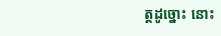ត្តដូច្នោះ នោះ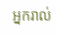អ្នករាល់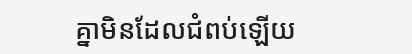គ្នាមិនដែលជំពប់ឡើយ